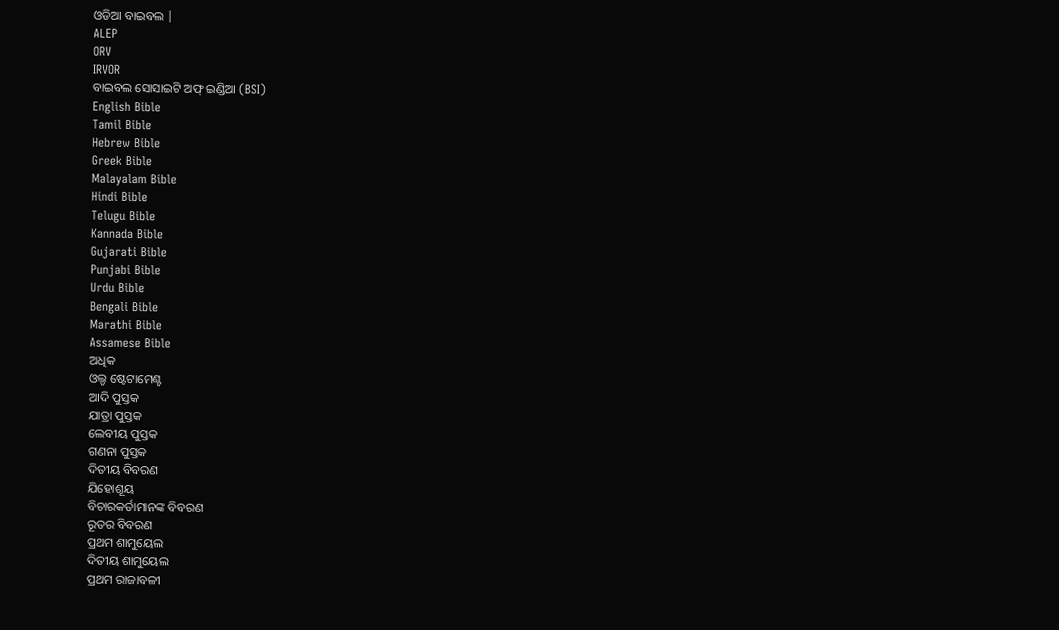ଓଡିଆ ବାଇବଲ |
ALEP
ORV
IRVOR
ବାଇବଲ ସୋସାଇଟି ଅଫ୍ ଇଣ୍ଡିଆ (BSI)
English Bible
Tamil Bible
Hebrew Bible
Greek Bible
Malayalam Bible
Hindi Bible
Telugu Bible
Kannada Bible
Gujarati Bible
Punjabi Bible
Urdu Bible
Bengali Bible
Marathi Bible
Assamese Bible
ଅଧିକ
ଓଲ୍ଡ ଷ୍ଟେଟାମେଣ୍ଟ
ଆଦି ପୁସ୍ତକ
ଯାତ୍ରା ପୁସ୍ତକ
ଲେବୀୟ ପୁସ୍ତକ
ଗଣନା ପୁସ୍ତକ
ଦିତୀୟ ବିବରଣ
ଯିହୋଶୂୟ
ବିଚାରକର୍ତାମାନଙ୍କ ବିବରଣ
ରୂତର ବିବରଣ
ପ୍ରଥମ ଶାମୁୟେଲ
ଦିତୀୟ ଶାମୁୟେଲ
ପ୍ରଥମ ରାଜାବଳୀ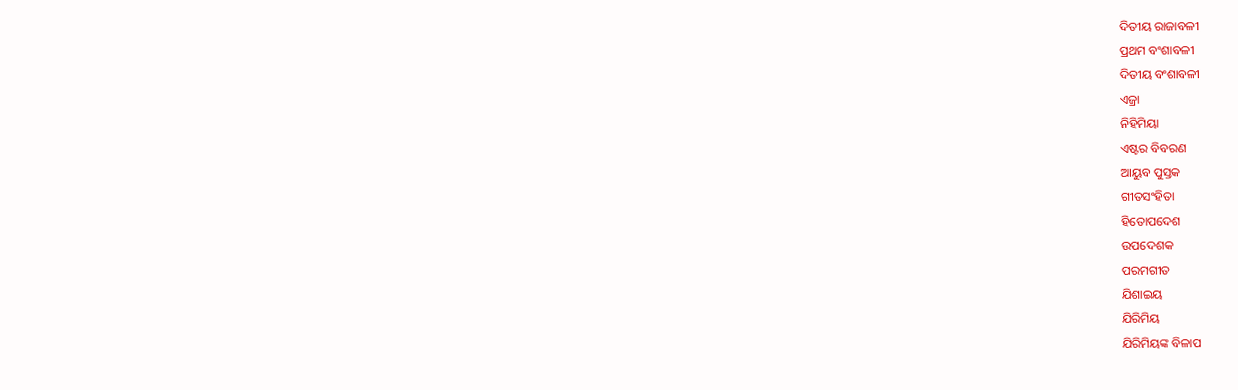ଦିତୀୟ ରାଜାବଳୀ
ପ୍ରଥମ ବଂଶାବଳୀ
ଦିତୀୟ ବଂଶାବଳୀ
ଏଜ୍ରା
ନିହିମିୟା
ଏଷ୍ଟର ବିବରଣ
ଆୟୁବ ପୁସ୍ତକ
ଗୀତସଂହିତା
ହିତୋପଦେଶ
ଉପଦେଶକ
ପରମଗୀତ
ଯିଶାଇୟ
ଯିରିମିୟ
ଯିରିମିୟଙ୍କ ବିଳାପ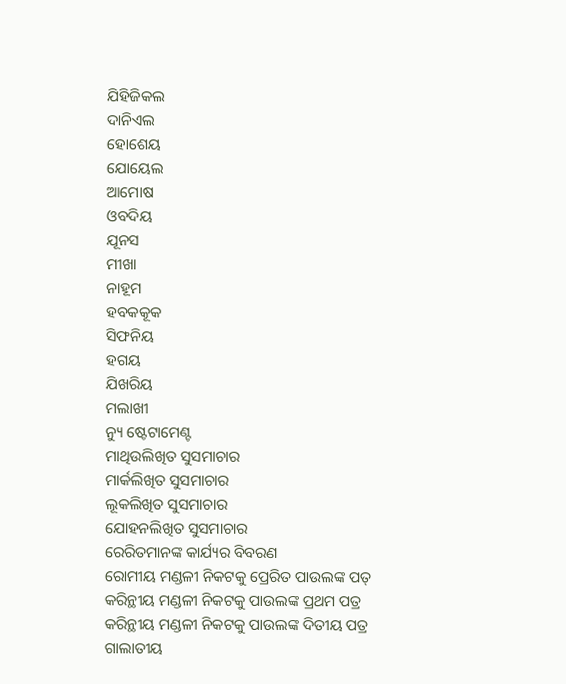ଯିହିଜିକଲ
ଦାନିଏଲ
ହୋଶେୟ
ଯୋୟେଲ
ଆମୋଷ
ଓବଦିୟ
ଯୂନସ
ମୀଖା
ନାହୂମ
ହବକକୂକ
ସିଫନିୟ
ହଗୟ
ଯିଖରିୟ
ମଲାଖୀ
ନ୍ୟୁ ଷ୍ଟେଟାମେଣ୍ଟ
ମାଥିଉଲିଖିତ ସୁସମାଚାର
ମାର୍କଲିଖିତ ସୁସମାଚାର
ଲୂକଲିଖିତ ସୁସମାଚାର
ଯୋହନଲିଖିତ ସୁସମାଚାର
ରେରିତମାନଙ୍କ କାର୍ଯ୍ୟର ବିବରଣ
ରୋମୀୟ ମଣ୍ଡଳୀ ନିକଟକୁ ପ୍ରେରିତ ପାଉଲଙ୍କ ପତ୍
କରିନ୍ଥୀୟ ମଣ୍ଡଳୀ ନିକଟକୁ ପାଉଲଙ୍କ ପ୍ରଥମ ପତ୍ର
କରିନ୍ଥୀୟ ମଣ୍ଡଳୀ ନିକଟକୁ ପାଉଲଙ୍କ ଦିତୀୟ ପତ୍ର
ଗାଲାତୀୟ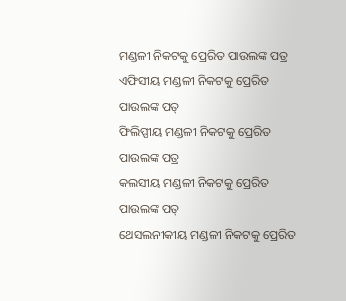ମଣ୍ଡଳୀ ନିକଟକୁ ପ୍ରେରିତ ପାଉଲଙ୍କ ପତ୍ର
ଏଫିସୀୟ ମଣ୍ଡଳୀ ନିକଟକୁ ପ୍ରେରିତ ପାଉଲଙ୍କ ପତ୍
ଫିଲିପ୍ପୀୟ ମଣ୍ଡଳୀ ନିକଟକୁ ପ୍ରେରିତ ପାଉଲଙ୍କ ପତ୍ର
କଲସୀୟ ମଣ୍ଡଳୀ ନିକଟକୁ ପ୍ରେରିତ ପାଉଲଙ୍କ ପତ୍
ଥେସଲନୀକୀୟ ମଣ୍ଡଳୀ ନିକଟକୁ ପ୍ରେରିତ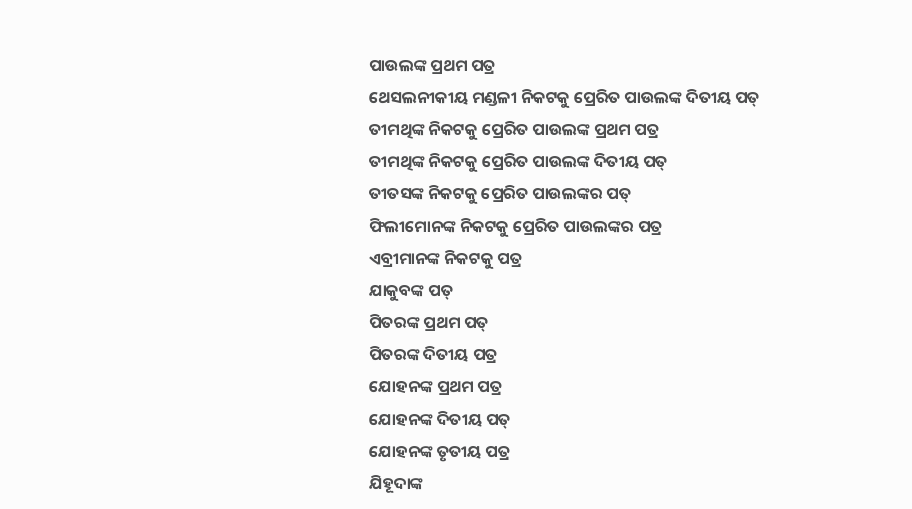ପାଉଲଙ୍କ ପ୍ରଥମ ପତ୍ର
ଥେସଲନୀକୀୟ ମଣ୍ଡଳୀ ନିକଟକୁ ପ୍ରେରିତ ପାଉଲଙ୍କ ଦିତୀୟ ପତ୍
ତୀମଥିଙ୍କ ନିକଟକୁ ପ୍ରେରିତ ପାଉଲଙ୍କ ପ୍ରଥମ ପତ୍ର
ତୀମଥିଙ୍କ ନିକଟକୁ ପ୍ରେରିତ ପାଉଲଙ୍କ ଦିତୀୟ ପତ୍
ତୀତସଙ୍କ ନିକଟକୁ ପ୍ରେରିତ ପାଉଲଙ୍କର ପତ୍
ଫିଲୀମୋନଙ୍କ ନିକଟକୁ ପ୍ରେରିତ ପାଉଲଙ୍କର ପତ୍ର
ଏବ୍ରୀମାନଙ୍କ ନିକଟକୁ ପତ୍ର
ଯାକୁବଙ୍କ ପତ୍
ପିତରଙ୍କ ପ୍ରଥମ ପତ୍
ପିତରଙ୍କ ଦିତୀୟ ପତ୍ର
ଯୋହନଙ୍କ ପ୍ରଥମ ପତ୍ର
ଯୋହନଙ୍କ ଦିତୀୟ ପତ୍
ଯୋହନଙ୍କ ତୃତୀୟ ପତ୍ର
ଯିହୂଦାଙ୍କ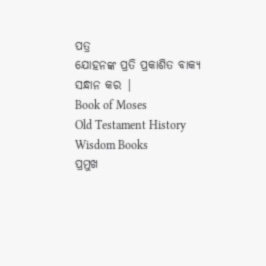ପତ୍ର
ଯୋହନଙ୍କ ପ୍ରତି ପ୍ରକାଶିତ ବାକ୍ୟ
ସନ୍ଧାନ କର |
Book of Moses
Old Testament History
Wisdom Books
ପ୍ରମୁଖ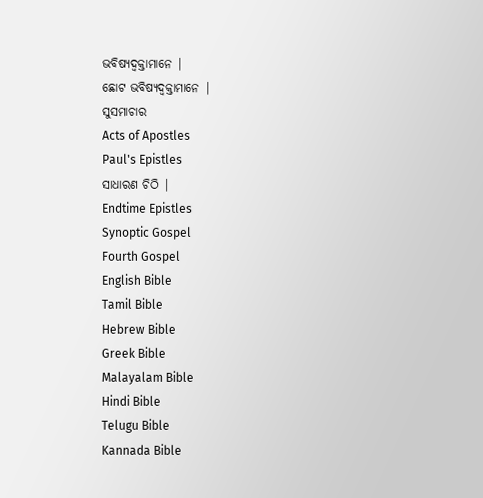ଭବିଷ୍ୟଦ୍ବକ୍ତାମାନେ |
ଛୋଟ ଭବିଷ୍ୟଦ୍ବକ୍ତାମାନେ |
ସୁସମାଚାର
Acts of Apostles
Paul's Epistles
ସାଧାରଣ ଚିଠି |
Endtime Epistles
Synoptic Gospel
Fourth Gospel
English Bible
Tamil Bible
Hebrew Bible
Greek Bible
Malayalam Bible
Hindi Bible
Telugu Bible
Kannada Bible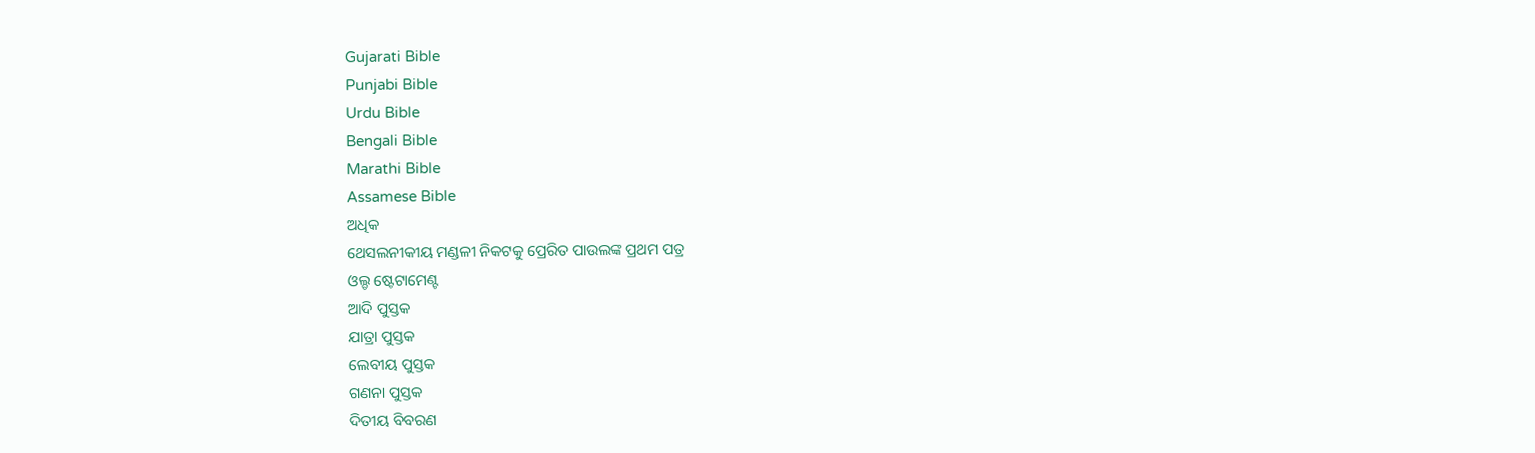Gujarati Bible
Punjabi Bible
Urdu Bible
Bengali Bible
Marathi Bible
Assamese Bible
ଅଧିକ
ଥେସଲନୀକୀୟ ମଣ୍ଡଳୀ ନିକଟକୁ ପ୍ରେରିତ ପାଉଲଙ୍କ ପ୍ରଥମ ପତ୍ର
ଓଲ୍ଡ ଷ୍ଟେଟାମେଣ୍ଟ
ଆଦି ପୁସ୍ତକ
ଯାତ୍ରା ପୁସ୍ତକ
ଲେବୀୟ ପୁସ୍ତକ
ଗଣନା ପୁସ୍ତକ
ଦିତୀୟ ବିବରଣ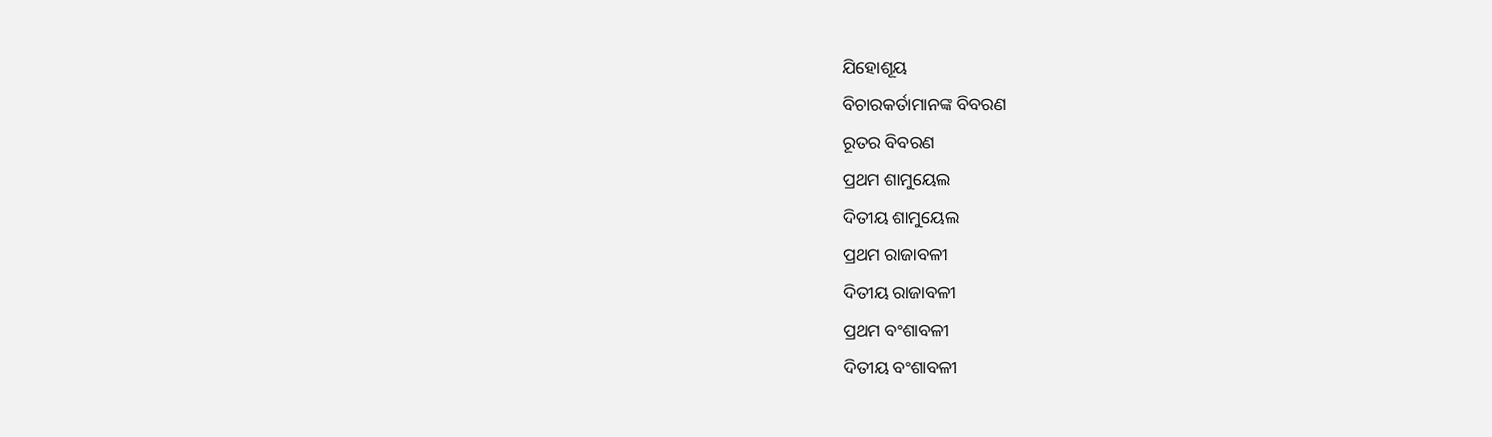ଯିହୋଶୂୟ
ବିଚାରକର୍ତାମାନଙ୍କ ବିବରଣ
ରୂତର ବିବରଣ
ପ୍ରଥମ ଶାମୁୟେଲ
ଦିତୀୟ ଶାମୁୟେଲ
ପ୍ରଥମ ରାଜାବଳୀ
ଦିତୀୟ ରାଜାବଳୀ
ପ୍ରଥମ ବଂଶାବଳୀ
ଦିତୀୟ ବଂଶାବଳୀ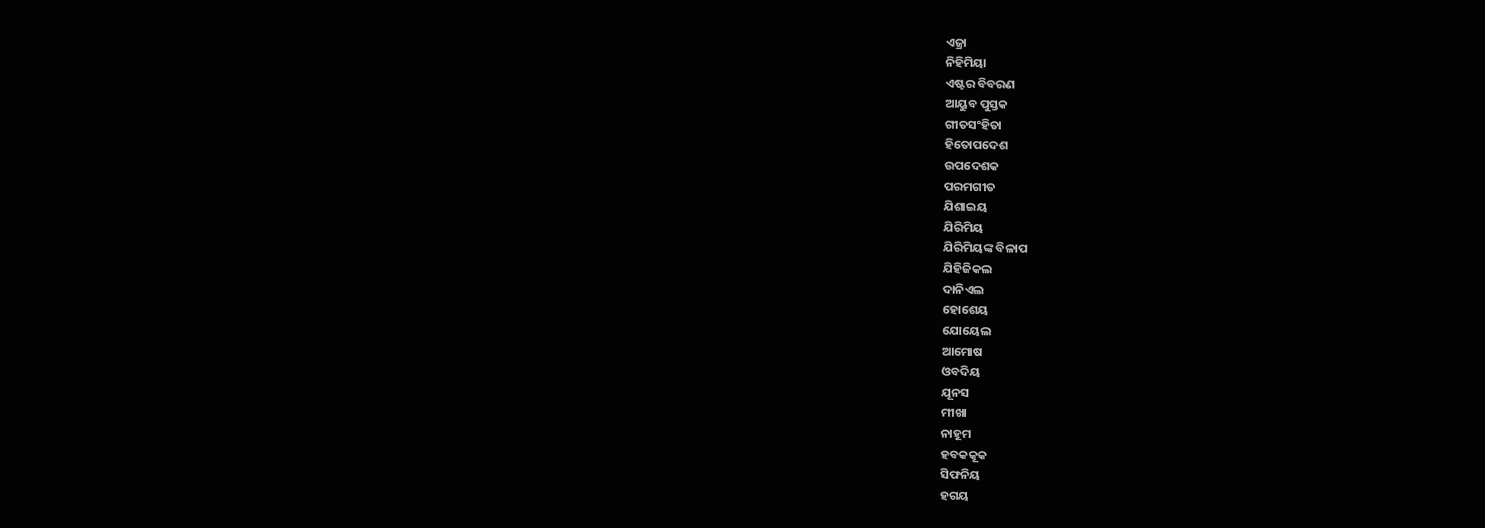ଏଜ୍ରା
ନିହିମିୟା
ଏଷ୍ଟର ବିବରଣ
ଆୟୁବ ପୁସ୍ତକ
ଗୀତସଂହିତା
ହିତୋପଦେଶ
ଉପଦେଶକ
ପରମଗୀତ
ଯିଶାଇୟ
ଯିରିମିୟ
ଯିରିମିୟଙ୍କ ବିଳାପ
ଯିହିଜିକଲ
ଦାନିଏଲ
ହୋଶେୟ
ଯୋୟେଲ
ଆମୋଷ
ଓବଦିୟ
ଯୂନସ
ମୀଖା
ନାହୂମ
ହବକକୂକ
ସିଫନିୟ
ହଗୟ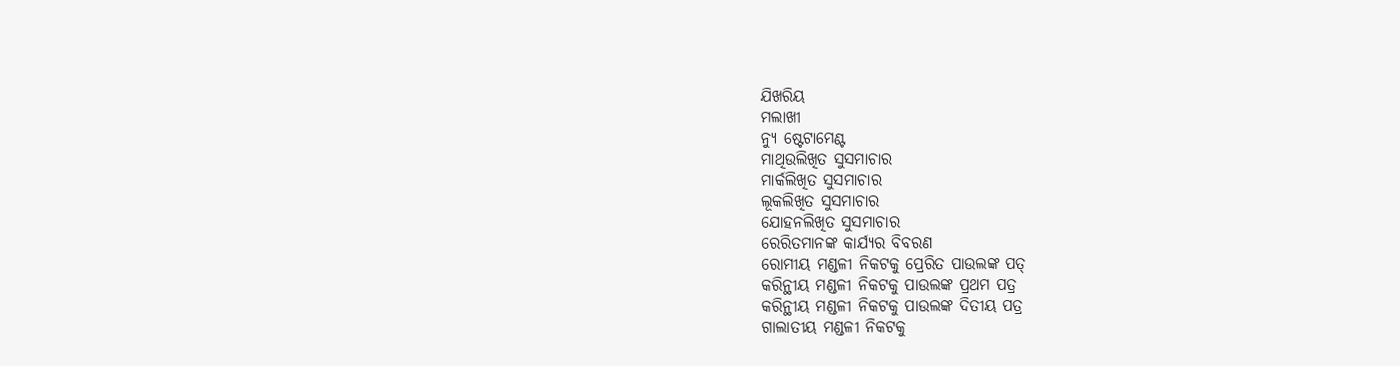ଯିଖରିୟ
ମଲାଖୀ
ନ୍ୟୁ ଷ୍ଟେଟାମେଣ୍ଟ
ମାଥିଉଲିଖିତ ସୁସମାଚାର
ମାର୍କଲିଖିତ ସୁସମାଚାର
ଲୂକଲିଖିତ ସୁସମାଚାର
ଯୋହନଲିଖିତ ସୁସମାଚାର
ରେରିତମାନଙ୍କ କାର୍ଯ୍ୟର ବିବରଣ
ରୋମୀୟ ମଣ୍ଡଳୀ ନିକଟକୁ ପ୍ରେରିତ ପାଉଲଙ୍କ ପତ୍
କରିନ୍ଥୀୟ ମଣ୍ଡଳୀ ନିକଟକୁ ପାଉଲଙ୍କ ପ୍ରଥମ ପତ୍ର
କରିନ୍ଥୀୟ ମଣ୍ଡଳୀ ନିକଟକୁ ପାଉଲଙ୍କ ଦିତୀୟ ପତ୍ର
ଗାଲାତୀୟ ମଣ୍ଡଳୀ ନିକଟକୁ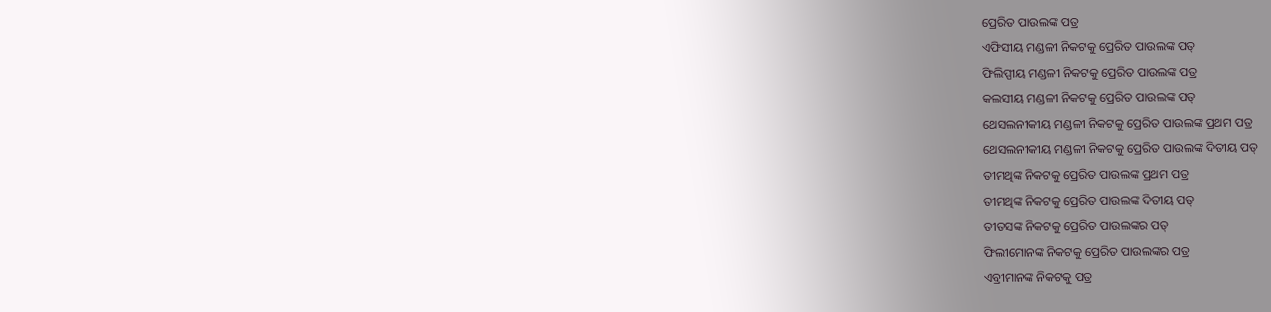ପ୍ରେରିତ ପାଉଲଙ୍କ ପତ୍ର
ଏଫିସୀୟ ମଣ୍ଡଳୀ ନିକଟକୁ ପ୍ରେରିତ ପାଉଲଙ୍କ ପତ୍
ଫିଲିପ୍ପୀୟ ମଣ୍ଡଳୀ ନିକଟକୁ ପ୍ରେରିତ ପାଉଲଙ୍କ ପତ୍ର
କଲସୀୟ ମଣ୍ଡଳୀ ନିକଟକୁ ପ୍ରେରିତ ପାଉଲଙ୍କ ପତ୍
ଥେସଲନୀକୀୟ ମଣ୍ଡଳୀ ନିକଟକୁ ପ୍ରେରିତ ପାଉଲଙ୍କ ପ୍ରଥମ ପତ୍ର
ଥେସଲନୀକୀୟ ମଣ୍ଡଳୀ ନିକଟକୁ ପ୍ରେରିତ ପାଉଲଙ୍କ ଦିତୀୟ ପତ୍
ତୀମଥିଙ୍କ ନିକଟକୁ ପ୍ରେରିତ ପାଉଲଙ୍କ ପ୍ରଥମ ପତ୍ର
ତୀମଥିଙ୍କ ନିକଟକୁ ପ୍ରେରିତ ପାଉଲଙ୍କ ଦିତୀୟ ପତ୍
ତୀତସଙ୍କ ନିକଟକୁ ପ୍ରେରିତ ପାଉଲଙ୍କର ପତ୍
ଫିଲୀମୋନଙ୍କ ନିକଟକୁ ପ୍ରେରିତ ପାଉଲଙ୍କର ପତ୍ର
ଏବ୍ରୀମାନଙ୍କ ନିକଟକୁ ପତ୍ର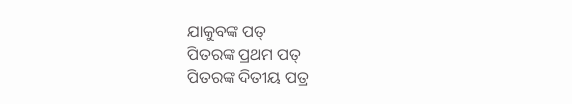ଯାକୁବଙ୍କ ପତ୍
ପିତରଙ୍କ ପ୍ରଥମ ପତ୍
ପିତରଙ୍କ ଦିତୀୟ ପତ୍ର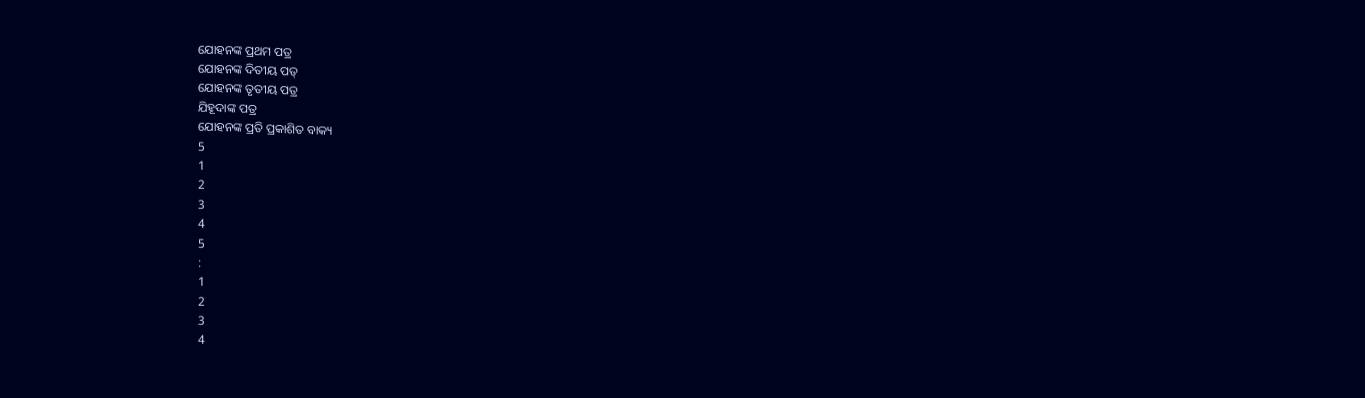ଯୋହନଙ୍କ ପ୍ରଥମ ପତ୍ର
ଯୋହନଙ୍କ ଦିତୀୟ ପତ୍
ଯୋହନଙ୍କ ତୃତୀୟ ପତ୍ର
ଯିହୂଦାଙ୍କ ପତ୍ର
ଯୋହନଙ୍କ ପ୍ରତି ପ୍ରକାଶିତ ବାକ୍ୟ
5
1
2
3
4
5
:
1
2
3
4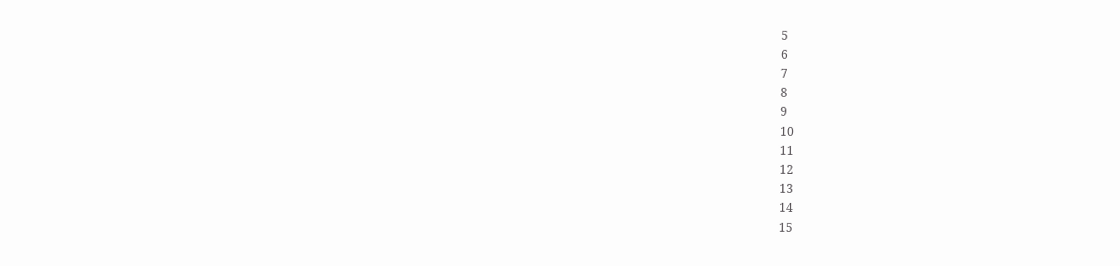5
6
7
8
9
10
11
12
13
14
15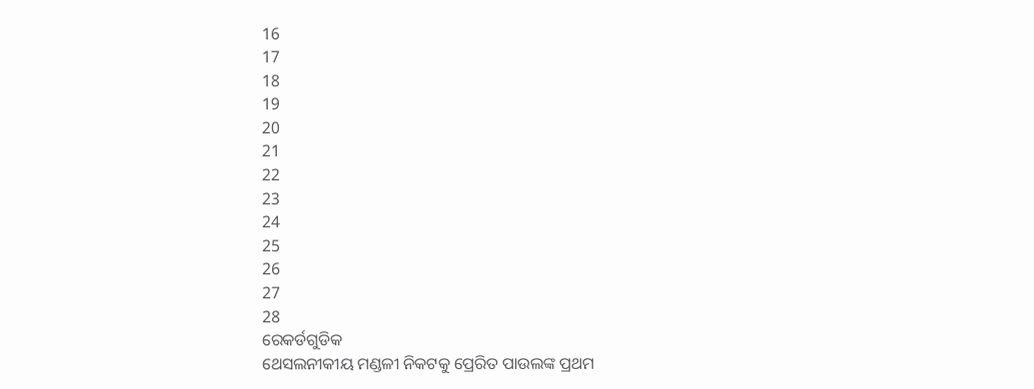16
17
18
19
20
21
22
23
24
25
26
27
28
ରେକର୍ଡଗୁଡିକ
ଥେସଲନୀକୀୟ ମଣ୍ଡଳୀ ନିକଟକୁ ପ୍ରେରିତ ପାଉଲଙ୍କ ପ୍ରଥମ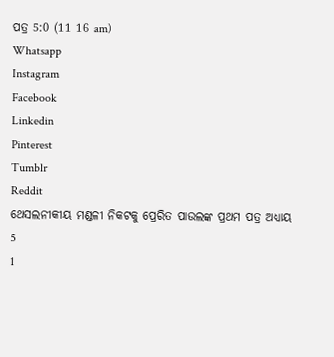ପତ୍ର 5:0 (11 16 am)
Whatsapp
Instagram
Facebook
Linkedin
Pinterest
Tumblr
Reddit
ଥେସଲନୀକୀୟ ମଣ୍ଡଳୀ ନିକଟକୁ ପ୍ରେରିତ ପାଉଲଙ୍କ ପ୍ରଥମ ପତ୍ର ଅଧ୍ୟାୟ 5
1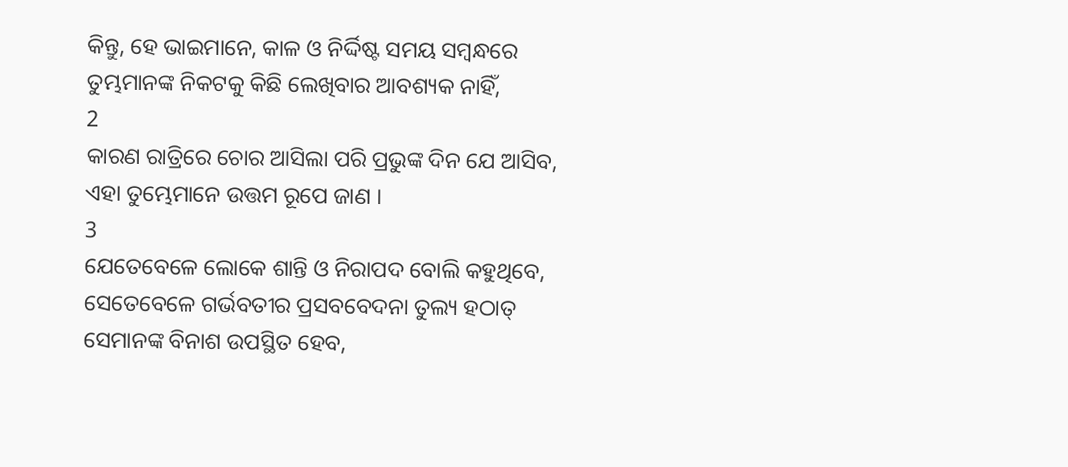କିନ୍ତୁ, ହେ ଭାଇମାନେ, କାଳ ଓ ନିର୍ଦ୍ଦିଷ୍ଟ ସମୟ ସମ୍ଵନ୍ଧରେ ତୁମ୍ଭମାନଙ୍କ ନିକଟକୁ କିଛି ଲେଖିବାର ଆବଶ୍ୟକ ନାହିଁ,
2
କାରଣ ରାତ୍ରିରେ ଚୋର ଆସିଲା ପରି ପ୍ରଭୁଙ୍କ ଦିନ ଯେ ଆସିବ, ଏହା ତୁମ୍ଭେମାନେ ଉତ୍ତମ ରୂପେ ଜାଣ ।
3
ଯେତେବେଳେ ଲୋକେ ଶାନ୍ତି ଓ ନିରାପଦ ବୋଲି କହୁଥିବେ, ସେତେବେଳେ ଗର୍ଭବତୀର ପ୍ରସବବେଦନା ତୁଲ୍ୟ ହଠାତ୍ ସେମାନଙ୍କ ବିନାଶ ଉପସ୍ଥିତ ହେବ,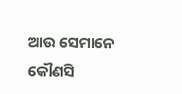ଆଉ ସେମାନେ କୌଣସି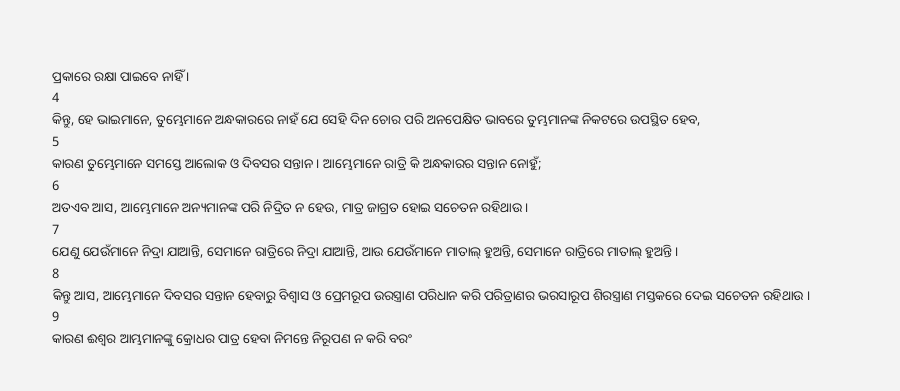ପ୍ରକାରେ ରକ୍ଷା ପାଇବେ ନାହିଁ ।
4
କିନ୍ତୁ, ହେ ଭାଇମାନେ, ତୁମ୍ଭେମାନେ ଅନ୍ଧକାରରେ ନାହଁ ଯେ ସେହି ଦିନ ଚୋର ପରି ଅନପେକ୍ଷିତ ଭାବରେ ତୁମ୍ଭମାନଙ୍କ ନିକଟରେ ଉପସ୍ଥିତ ହେବ,
5
କାରଣ ତୁମ୍ଭେମାନେ ସମସ୍ତେ ଆଲୋକ ଓ ଦିବସର ସନ୍ତାନ । ଆମ୍ଭେମାନେ ରାତ୍ରି କି ଅନ୍ଧକାରର ସନ୍ତାନ ନୋହୁଁ;
6
ଅତଏବ ଆସ, ଆମ୍ଭେମାନେ ଅନ୍ୟମାନଙ୍କ ପରି ନିଦ୍ରିତ ନ ହେଉ, ମାତ୍ର ଜାଗ୍ରତ ହୋଇ ସଚେତନ ରହିଥାଉ ।
7
ଯେଣୁ ଯେଉଁମାନେ ନିଦ୍ରା ଯାଆନ୍ତି, ସେମାନେ ରାତ୍ରିରେ ନିଦ୍ରା ଯାଆନ୍ତି, ଆଉ ଯେଉଁମାନେ ମାତାଲ୍ ହୁଅନ୍ତି, ସେମାନେ ରାତ୍ରିରେ ମାତାଲ୍ ହୁଅନ୍ତି ।
8
କିନ୍ତୁ ଆସ, ଆମ୍ଭେମାନେ ଦିବସର ସନ୍ତାନ ହେବାରୁ ବିଶ୍ଵାସ ଓ ପ୍ରେମରୂପ ଉରସ୍ତ୍ରାଣ ପରିଧାନ କରି ପରିତ୍ରାଣର ଭରସାରୂପ ଶିରସ୍ତ୍ରାଣ ମସ୍ତକରେ ଦେଇ ସଚେତନ ରହିଥାଉ ।
9
କାରଣ ଈଶ୍ଵର ଆମ୍ଭମାନଙ୍କୁ କ୍ରୋଧର ପାତ୍ର ହେବା ନିମନ୍ତେ ନିରୂପଣ ନ କରି ବରଂ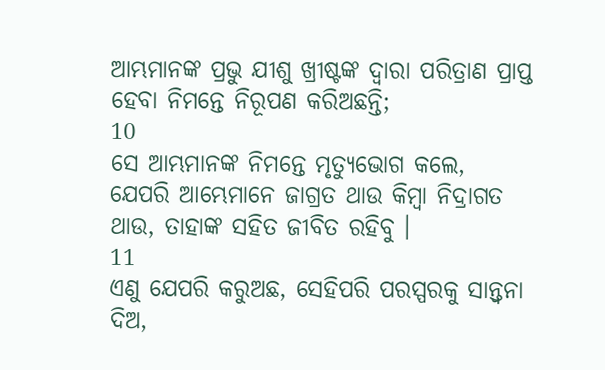ଆମ୍ଭମାନଙ୍କ ପ୍ରଭୁ ଯୀଶୁ ଖ୍ରୀଷ୍ଟଙ୍କ ଦ୍ଵାରା ପରିତ୍ରାଣ ପ୍ରାପ୍ତ ହେବା ନିମନ୍ତେ ନିରୂପଣ କରିଅଛନ୍ତି;
10
ସେ ଆମ୍ଭମାନଙ୍କ ନିମନ୍ତେ ମୃତ୍ୟୁଭୋଗ କଲେ, ଯେପରି ଆମ୍ଭେମାନେ ଜାଗ୍ରତ ଥାଉ କିମ୍ଵା ନିଦ୍ରାଗତ ଥାଉ, ତାହାଙ୍କ ସହିତ ଜୀବିତ ରହିବୁ ।
11
ଏଣୁ ଯେପରି କରୁଅଛ, ସେହିପରି ପରସ୍ପରକୁ ସାନ୍ତ୍ଵନା ଦିଅ,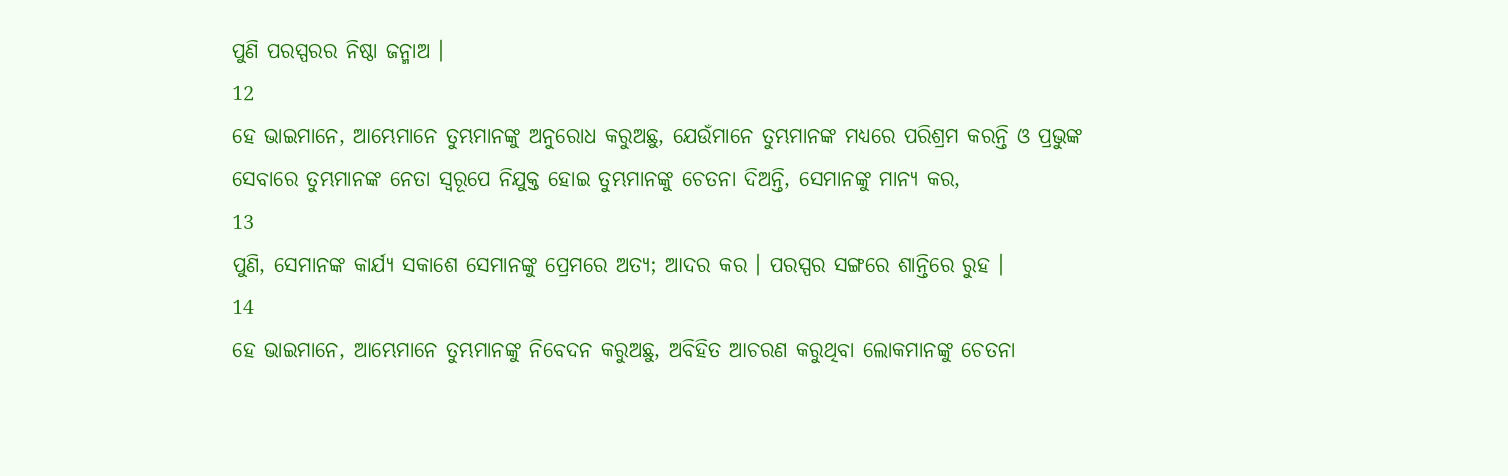ପୁଣି ପରସ୍ପରର ନିଷ୍ଠା ଜନ୍ମାଅ ।
12
ହେ ଭାଇମାନେ, ଆମ୍ଭେମାନେ ତୁମ୍ଭମାନଙ୍କୁ ଅନୁରୋଧ କରୁଅଛୁ, ଯେଉଁମାନେ ତୁମ୍ଭମାନଙ୍କ ମଧ୍ୟରେ ପରିଶ୍ରମ କରନ୍ତି ଓ ପ୍ରଭୁଙ୍କ ସେବାରେ ତୁମ୍ଭମାନଙ୍କ ନେତା ସ୍ଵରୂପେ ନିଯୁକ୍ତ ହୋଇ ତୁମ୍ଭମାନଙ୍କୁ ଚେତନା ଦିଅନ୍ତି, ସେମାନଙ୍କୁ ମାନ୍ୟ କର,
13
ପୁଣି, ସେମାନଙ୍କ କାର୍ଯ୍ୟ ସକାଶେ ସେମାନଙ୍କୁ ପ୍ରେମରେ ଅତ୍ୟ; ଆଦର କର । ପରସ୍ପର ସଙ୍ଗରେ ଶାନ୍ତିରେ ରୁହ ।
14
ହେ ଭାଇମାନେ, ଆମ୍ଭେମାନେ ତୁମ୍ଭମାନଙ୍କୁ ନିବେଦନ କରୁଅଛୁ, ଅବିହିତ ଆଚରଣ କରୁଥିବା ଲୋକମାନଙ୍କୁ ଚେତନା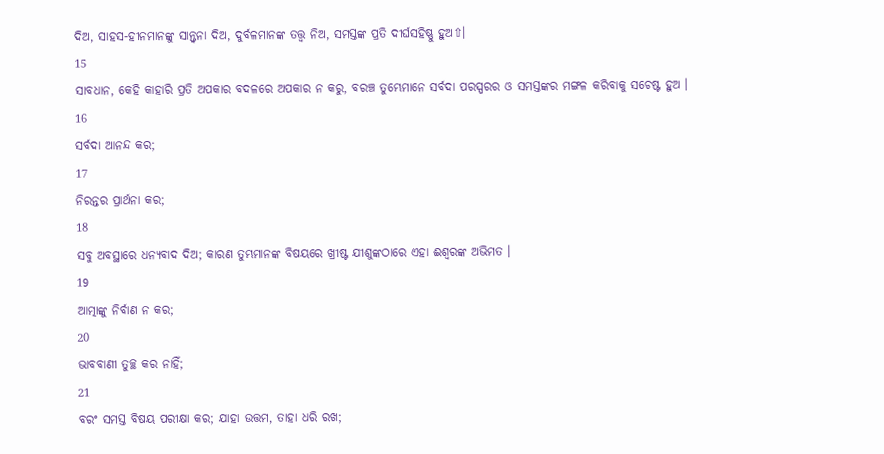ଦିଅ, ସାହସ-ହୀନମାନଙ୍କୁ ସାନ୍ତ୍ଵନା ଦିଅ, ଦୁର୍ବଳମାନଙ୍କ ତତ୍ତ୍ଵ ନିଅ, ସମସ୍ତଙ୍କ ପ୍ରତି ଦୀର୍ଘସହିଷ୍ଣୁ ହୁଅ⇧।
15
ସାବଧାନ, କେହି କାହାରି ପ୍ରତି ଅପକାର ବଦଳରେ ଅପକାର ନ କରୁ, ବରଞ୍ଚ ତୁମ୍ଭେମାନେ ସର୍ବଦା ପରସ୍ପରର ଓ ସମସ୍ତଙ୍କର ମଙ୍ଗଳ କରିବାକୁ ସଚେଷ୍ଟ ହୁଅ ।
16
ସର୍ବଦା ଆନନ୍ଦ କର;
17
ନିରନ୍ତର ପ୍ରାର୍ଥନା କର;
18
ସବୁ ଅବସ୍ଥାରେ ଧନ୍ୟବାଦ ଦିଅ; କାରଣ ତୁମ୍ଭମାନଙ୍କ ବିଷୟରେ ଖ୍ରୀଷ୍ଟ ଯୀଶୁଙ୍କଠାରେ ଏହା ଈଶ୍ଵରଙ୍କ ଅଭିମତ ।
19
ଆତ୍ମାଙ୍କୁ ନିର୍ବାଣ ନ କର;
20
ଭାବବାଣୀ ତୁଚ୍ଛ କର ନାହିଁ;
21
ବରଂ ସମସ୍ତ ବିଷୟ ପରୀକ୍ଷା କର; ଯାହା ଉତ୍ତମ, ତାହା ଧରି ରଖ;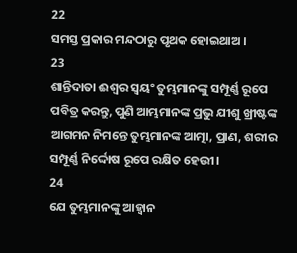22
ସମସ୍ତ ପ୍ରକାର ମନ୍ଦଠାରୁ ପୃଥକ ହୋଇଥାଅ ।
23
ଶାନ୍ତିଦାତା ଈଶ୍ଵର ସ୍ଵୟଂ ତୁମ୍ଭମାନଙ୍କୁ ସମ୍ପୂର୍ଣ୍ଣ ରୂପେ ପବିତ୍ର କରନ୍ତୁ, ପୁଣି ଆମ୍ଭମାନଙ୍କ ପ୍ରଭୁ ଯୀଶୁ ଖ୍ରୀଷ୍ଟଙ୍କ ଆଗମନ ନିମନ୍ତେ ତୁମ୍ଭମାନଙ୍କ ଆତ୍ମା, ପ୍ରାଣ, ଶରୀର ସମ୍ପୂର୍ଣ୍ଣ ନିର୍ଦ୍ଦୋଷ ରୂପେ ରକ୍ଷିତ ହେଉୀ।
24
ଯେ ତୁମ୍ଭମାନଙ୍କୁ ଆହ୍ଵାନ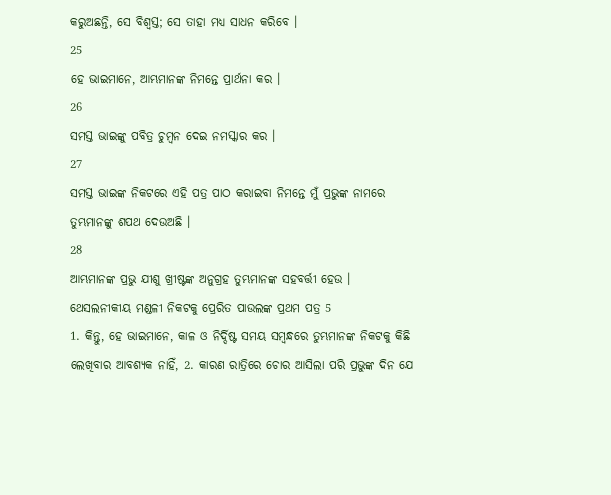କରୁଅଛନ୍ତି, ସେ ବିଶ୍ଵସ୍ତ; ସେ ତାହା ମଧ୍ୟ ସାଧନ କରିବେ ।
25
ହେ ଭାଇମାନେ, ଆମ୍ଭମାନଙ୍କ ନିମନ୍ତେ ପ୍ରାର୍ଥନା କର ।
26
ସମସ୍ତ ଭାଇଙ୍କୁ ପବିତ୍ର ଚୁମ୍ଵନ ଦେଇ ନମସ୍କାର କର ।
27
ସମସ୍ତ ଭାଇଙ୍କ ନିକଟରେ ଏହି ପତ୍ର ପାଠ କରାଇବା ନିମନ୍ତେ ମୁଁ ପ୍ରଭୁଙ୍କ ନାମରେ ତୁମ୍ଭମାନଙ୍କୁ ଶପଥ ଦେଉଅଛି ।
28
ଆମ୍ଭମାନଙ୍କ ପ୍ରଭୁ ଯୀଶୁ ଖ୍ରୀଷ୍ଟଙ୍କ ଅନୁଗ୍ରହ ତୁମ୍ଭମାନଙ୍କ ସହବର୍ତ୍ତୀ ହେଉ ।
ଥେସଲନୀକୀୟ ମଣ୍ଡଳୀ ନିକଟକୁ ପ୍ରେରିତ ପାଉଲଙ୍କ ପ୍ରଥମ ପତ୍ର 5
1. କିନ୍ତୁ, ହେ ଭାଇମାନେ, କାଳ ଓ ନିର୍ଦ୍ଦିଷ୍ଟ ସମୟ ସମ୍ଵନ୍ଧରେ ତୁମ୍ଭମାନଙ୍କ ନିକଟକୁ କିଛି ଲେଖିବାର ଆବଶ୍ୟକ ନାହିଁ, 2. କାରଣ ରାତ୍ରିରେ ଚୋର ଆସିଲା ପରି ପ୍ରଭୁଙ୍କ ଦିନ ଯେ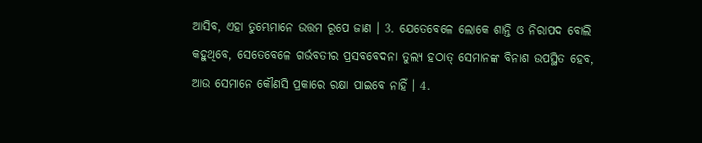ଆସିବ, ଏହା ତୁମ୍ଭେମାନେ ଉତ୍ତମ ରୂପେ ଜାଣ । 3. ଯେତେବେଳେ ଲୋକେ ଶାନ୍ତି ଓ ନିରାପଦ ବୋଲି କହୁଥିବେ, ସେତେବେଳେ ଗର୍ଭବତୀର ପ୍ରସବବେଦନା ତୁଲ୍ୟ ହଠାତ୍ ସେମାନଙ୍କ ବିନାଶ ଉପସ୍ଥିତ ହେବ, ଆଉ ସେମାନେ କୌଣସି ପ୍ରକାରେ ରକ୍ଷା ପାଇବେ ନାହିଁ । 4.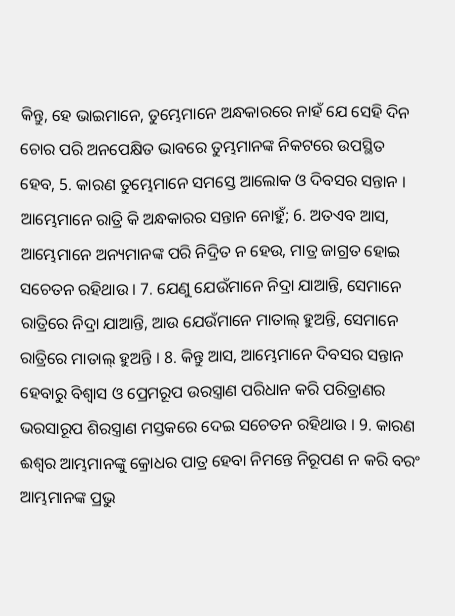କିନ୍ତୁ, ହେ ଭାଇମାନେ, ତୁମ୍ଭେମାନେ ଅନ୍ଧକାରରେ ନାହଁ ଯେ ସେହି ଦିନ ଚୋର ପରି ଅନପେକ୍ଷିତ ଭାବରେ ତୁମ୍ଭମାନଙ୍କ ନିକଟରେ ଉପସ୍ଥିତ ହେବ, 5. କାରଣ ତୁମ୍ଭେମାନେ ସମସ୍ତେ ଆଲୋକ ଓ ଦିବସର ସନ୍ତାନ । ଆମ୍ଭେମାନେ ରାତ୍ରି କି ଅନ୍ଧକାରର ସନ୍ତାନ ନୋହୁଁ; 6. ଅତଏବ ଆସ, ଆମ୍ଭେମାନେ ଅନ୍ୟମାନଙ୍କ ପରି ନିଦ୍ରିତ ନ ହେଉ, ମାତ୍ର ଜାଗ୍ରତ ହୋଇ ସଚେତନ ରହିଥାଉ । 7. ଯେଣୁ ଯେଉଁମାନେ ନିଦ୍ରା ଯାଆନ୍ତି, ସେମାନେ ରାତ୍ରିରେ ନିଦ୍ରା ଯାଆନ୍ତି, ଆଉ ଯେଉଁମାନେ ମାତାଲ୍ ହୁଅନ୍ତି, ସେମାନେ ରାତ୍ରିରେ ମାତାଲ୍ ହୁଅନ୍ତି । 8. କିନ୍ତୁ ଆସ, ଆମ୍ଭେମାନେ ଦିବସର ସନ୍ତାନ ହେବାରୁ ବିଶ୍ଵାସ ଓ ପ୍ରେମରୂପ ଉରସ୍ତ୍ରାଣ ପରିଧାନ କରି ପରିତ୍ରାଣର ଭରସାରୂପ ଶିରସ୍ତ୍ରାଣ ମସ୍ତକରେ ଦେଇ ସଚେତନ ରହିଥାଉ । 9. କାରଣ ଈଶ୍ଵର ଆମ୍ଭମାନଙ୍କୁ କ୍ରୋଧର ପାତ୍ର ହେବା ନିମନ୍ତେ ନିରୂପଣ ନ କରି ବରଂ ଆମ୍ଭମାନଙ୍କ ପ୍ରଭୁ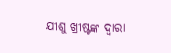ଯୀଶୁ ଖ୍ରୀଷ୍ଟଙ୍କ ଦ୍ଵାରା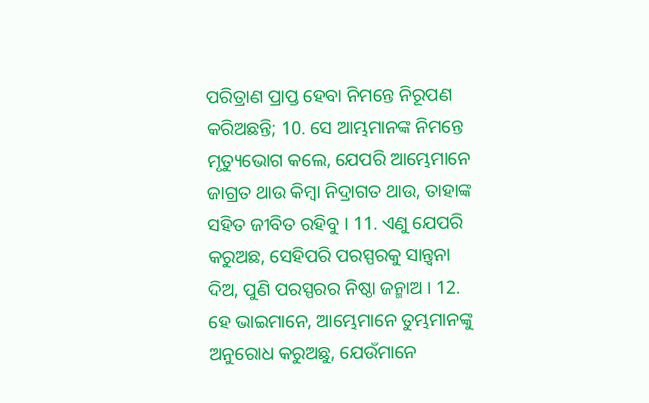ପରିତ୍ରାଣ ପ୍ରାପ୍ତ ହେବା ନିମନ୍ତେ ନିରୂପଣ କରିଅଛନ୍ତି; 10. ସେ ଆମ୍ଭମାନଙ୍କ ନିମନ୍ତେ ମୃତ୍ୟୁଭୋଗ କଲେ, ଯେପରି ଆମ୍ଭେମାନେ ଜାଗ୍ରତ ଥାଉ କିମ୍ଵା ନିଦ୍ରାଗତ ଥାଉ, ତାହାଙ୍କ ସହିତ ଜୀବିତ ରହିବୁ । 11. ଏଣୁ ଯେପରି କରୁଅଛ, ସେହିପରି ପରସ୍ପରକୁ ସାନ୍ତ୍ଵନା ଦିଅ, ପୁଣି ପରସ୍ପରର ନିଷ୍ଠା ଜନ୍ମାଅ । 12. ହେ ଭାଇମାନେ, ଆମ୍ଭେମାନେ ତୁମ୍ଭମାନଙ୍କୁ ଅନୁରୋଧ କରୁଅଛୁ, ଯେଉଁମାନେ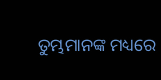ତୁମ୍ଭମାନଙ୍କ ମଧ୍ୟରେ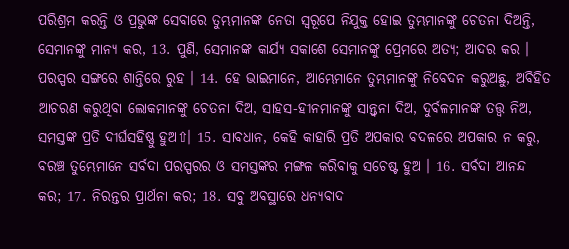ପରିଶ୍ରମ କରନ୍ତି ଓ ପ୍ରଭୁଙ୍କ ସେବାରେ ତୁମ୍ଭମାନଙ୍କ ନେତା ସ୍ଵରୂପେ ନିଯୁକ୍ତ ହୋଇ ତୁମ୍ଭମାନଙ୍କୁ ଚେତନା ଦିଅନ୍ତି, ସେମାନଙ୍କୁ ମାନ୍ୟ କର, 13. ପୁଣି, ସେମାନଙ୍କ କାର୍ଯ୍ୟ ସକାଶେ ସେମାନଙ୍କୁ ପ୍ରେମରେ ଅତ୍ୟ; ଆଦର କର । ପରସ୍ପର ସଙ୍ଗରେ ଶାନ୍ତିରେ ରୁହ । 14. ହେ ଭାଇମାନେ, ଆମ୍ଭେମାନେ ତୁମ୍ଭମାନଙ୍କୁ ନିବେଦନ କରୁଅଛୁ, ଅବିହିତ ଆଚରଣ କରୁଥିବା ଲୋକମାନଙ୍କୁ ଚେତନା ଦିଅ, ସାହସ-ହୀନମାନଙ୍କୁ ସାନ୍ତ୍ଵନା ଦିଅ, ଦୁର୍ବଳମାନଙ୍କ ତତ୍ତ୍ଵ ନିଅ, ସମସ୍ତଙ୍କ ପ୍ରତି ଦୀର୍ଘସହିଷ୍ଣୁ ହୁଅ⇧। 15. ସାବଧାନ, କେହି କାହାରି ପ୍ରତି ଅପକାର ବଦଳରେ ଅପକାର ନ କରୁ, ବରଞ୍ଚ ତୁମ୍ଭେମାନେ ସର୍ବଦା ପରସ୍ପରର ଓ ସମସ୍ତଙ୍କର ମଙ୍ଗଳ କରିବାକୁ ସଚେଷ୍ଟ ହୁଅ । 16. ସର୍ବଦା ଆନନ୍ଦ କର; 17. ନିରନ୍ତର ପ୍ରାର୍ଥନା କର; 18. ସବୁ ଅବସ୍ଥାରେ ଧନ୍ୟବାଦ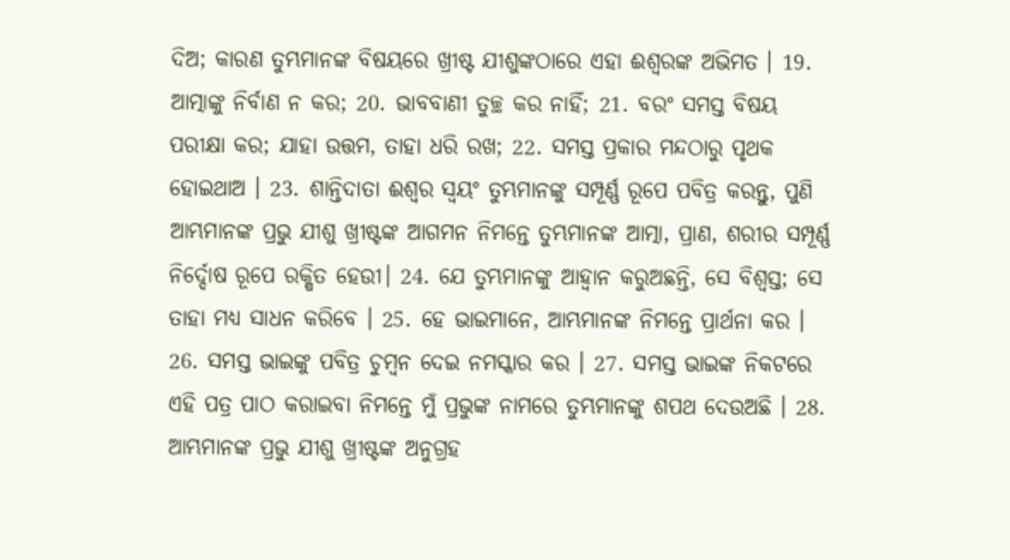ଦିଅ; କାରଣ ତୁମ୍ଭମାନଙ୍କ ବିଷୟରେ ଖ୍ରୀଷ୍ଟ ଯୀଶୁଙ୍କଠାରେ ଏହା ଈଶ୍ଵରଙ୍କ ଅଭିମତ । 19. ଆତ୍ମାଙ୍କୁ ନିର୍ବାଣ ନ କର; 20. ଭାବବାଣୀ ତୁଚ୍ଛ କର ନାହିଁ; 21. ବରଂ ସମସ୍ତ ବିଷୟ ପରୀକ୍ଷା କର; ଯାହା ଉତ୍ତମ, ତାହା ଧରି ରଖ; 22. ସମସ୍ତ ପ୍ରକାର ମନ୍ଦଠାରୁ ପୃଥକ ହୋଇଥାଅ । 23. ଶାନ୍ତିଦାତା ଈଶ୍ଵର ସ୍ଵୟଂ ତୁମ୍ଭମାନଙ୍କୁ ସମ୍ପୂର୍ଣ୍ଣ ରୂପେ ପବିତ୍ର କରନ୍ତୁ, ପୁଣି ଆମ୍ଭମାନଙ୍କ ପ୍ରଭୁ ଯୀଶୁ ଖ୍ରୀଷ୍ଟଙ୍କ ଆଗମନ ନିମନ୍ତେ ତୁମ୍ଭମାନଙ୍କ ଆତ୍ମା, ପ୍ରାଣ, ଶରୀର ସମ୍ପୂର୍ଣ୍ଣ ନିର୍ଦ୍ଦୋଷ ରୂପେ ରକ୍ଷିତ ହେଉୀ। 24. ଯେ ତୁମ୍ଭମାନଙ୍କୁ ଆହ୍ଵାନ କରୁଅଛନ୍ତି, ସେ ବିଶ୍ଵସ୍ତ; ସେ ତାହା ମଧ୍ୟ ସାଧନ କରିବେ । 25. ହେ ଭାଇମାନେ, ଆମ୍ଭମାନଙ୍କ ନିମନ୍ତେ ପ୍ରାର୍ଥନା କର । 26. ସମସ୍ତ ଭାଇଙ୍କୁ ପବିତ୍ର ଚୁମ୍ଵନ ଦେଇ ନମସ୍କାର କର । 27. ସମସ୍ତ ଭାଇଙ୍କ ନିକଟରେ ଏହି ପତ୍ର ପାଠ କରାଇବା ନିମନ୍ତେ ମୁଁ ପ୍ରଭୁଙ୍କ ନାମରେ ତୁମ୍ଭମାନଙ୍କୁ ଶପଥ ଦେଉଅଛି । 28. ଆମ୍ଭମାନଙ୍କ ପ୍ରଭୁ ଯୀଶୁ ଖ୍ରୀଷ୍ଟଙ୍କ ଅନୁଗ୍ରହ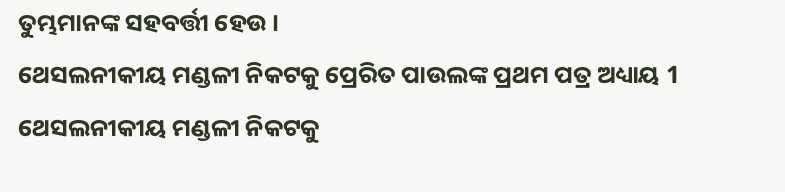ତୁମ୍ଭମାନଙ୍କ ସହବର୍ତ୍ତୀ ହେଉ ।
ଥେସଲନୀକୀୟ ମଣ୍ଡଳୀ ନିକଟକୁ ପ୍ରେରିତ ପାଉଲଙ୍କ ପ୍ରଥମ ପତ୍ର ଅଧ୍ୟାୟ 1
ଥେସଲନୀକୀୟ ମଣ୍ଡଳୀ ନିକଟକୁ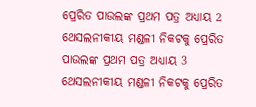ପ୍ରେରିତ ପାଉଲଙ୍କ ପ୍ରଥମ ପତ୍ର ଅଧ୍ୟାୟ 2
ଥେସଲନୀକୀୟ ମଣ୍ଡଳୀ ନିକଟକୁ ପ୍ରେରିତ ପାଉଲଙ୍କ ପ୍ରଥମ ପତ୍ର ଅଧ୍ୟାୟ 3
ଥେସଲନୀକୀୟ ମଣ୍ଡଳୀ ନିକଟକୁ ପ୍ରେରିତ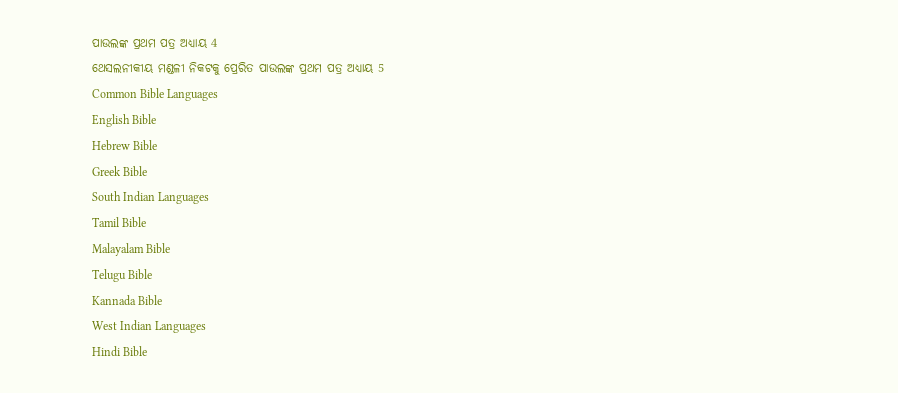ପାଉଲଙ୍କ ପ୍ରଥମ ପତ୍ର ଅଧ୍ୟାୟ 4
ଥେସଲନୀକୀୟ ମଣ୍ଡଳୀ ନିକଟକୁ ପ୍ରେରିତ ପାଉଲଙ୍କ ପ୍ରଥମ ପତ୍ର ଅଧ୍ୟାୟ 5
Common Bible Languages
English Bible
Hebrew Bible
Greek Bible
South Indian Languages
Tamil Bible
Malayalam Bible
Telugu Bible
Kannada Bible
West Indian Languages
Hindi Bible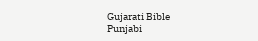Gujarati Bible
Punjabi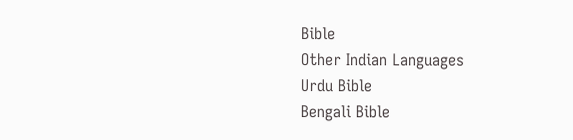Bible
Other Indian Languages
Urdu Bible
Bengali Bible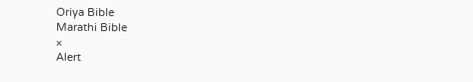Oriya Bible
Marathi Bible
×
Alert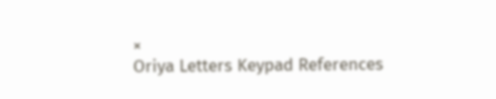×
Oriya Letters Keypad References